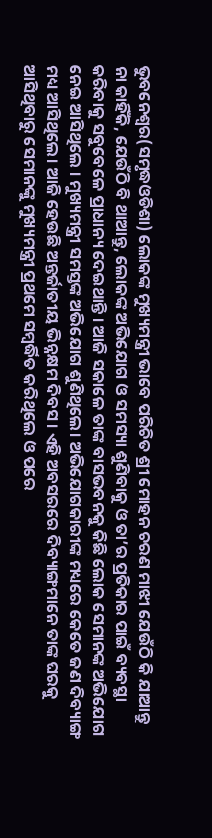ଭୁବନେଶ୍ବର(ସମୃଦ୍ଧଓଡିଶା) ଲୋକଙ୍କ ମୁଖ୍ୟମନ୍ତ୍ରୀ ଭାବେ ପରିଚିତ ଶ୍ରୀ ମୋହନ ଚରଣ ମାଝୀ ଯେଉଁଠି କି ଯାଆନ୍ତୁ ନା କାହିଁକି, ଯେଉଁଠି ବି ଥାଆନ୍ତୁ, ଲୋକଙ୍କ ଅଭିଯୋଗ ଓ ସମସ୍ୟା ଶୁଣିବାକୁ ଓ ତା’ର ପ୍ରତିକାର ପାଇଁ ବ୍ୟବସ୍ଥା କରିବାକୁ ସବୁବେଳେ ପ୍ରାଧାନ୍ୟ ଦେଇଥାନ୍ତି । ଆଜି ସକାଳେ ତାଙ୍କ ବାସଭବନକୁ କିଛି ଲୋକ ସେମାନଙ୍କ ଅଭିଯୋଗ ନେଇ ଆସିଥିଲେ । ମୁଖ୍ୟମନ୍ତ୍ରୀ ସମସ୍ତଙ୍କ ଅଭିଯୋଗ ଶୁଣିଥିଲେ। ଅଭିଯୋଗକାରୀଙ୍କ ମଧ୍ୟରେ କେତେ ଜଣ ଦିବ୍ୟାଙ୍ଗ ମଧ୍ୟ ଆସିଥିଲେ। ଆଜି ହେଉଛି ଅନ୍ତର୍ଜାତୀୟ ଭିନ୍ନକ୍ଷମ ଦିବସ । ଏହି ଅବସରରେ ଦିବ୍ୟାଙ୍ଗମାନେ ତାଙ୍କ ଘରକୁ ଆସିଥିବାରୁ ସେମାନଙ୍କୁ ମୁଖ୍ୟମନ୍ତ୍ରୀ ପ୍ରଥମେ ସମ୍ବର୍ଦ୍ଧିତ କରିଥିଲେ ଓ ପରେ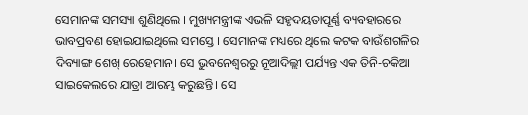ସେମାନଙ୍କ ସମସ୍ୟା ଶୁଣିଥିଲେ । ମୁଖ୍ୟମନ୍ତ୍ରୀଙ୍କ ଏଭଳି ସହୃଦୟତାପୂର୍ଣ୍ଣ ବ୍ୟବହାରରେ ଭାବପ୍ରବଣ ହୋଇଯାଇଥିଲେ ସମସ୍ତେ । ସେମାନଙ୍କ ମଧ୍ୟରେ ଥିଲେ କଟକ ବାଉଁଶଗଳିର ଦିବ୍ୟାଙ୍ଗ ଶେଖ୍ ରେହେମାନ। ସେ ଭୁବନେଶ୍ବରରୁ ନୂଆଦିଲ୍ଲୀ ପର୍ଯ୍ୟନ୍ତ ଏକ ତିନି-ଚକିଆ ସାଇକେଲରେ ଯାତ୍ରା ଆରମ୍ଭ କରୁଛନ୍ତି। ସେ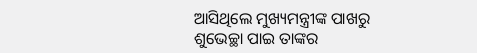ଆସିଥିଲେ ମୁଖ୍ୟମନ୍ତ୍ରୀଙ୍କ ପାଖରୁ ଶୁଭେଚ୍ଛା ପାଇ ତାଙ୍କର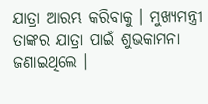ଯାତ୍ରା ଆରମ୍ଭ କରିବାକୁ । ମୁଖ୍ୟମନ୍ତ୍ରୀ ତାଙ୍କର ଯାତ୍ରା ପାଇଁ ଶୁଭକାମନା ଜଣାଇଥିଲେ ।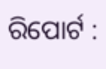ରିପୋର୍ଟ :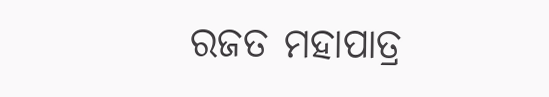ରଜତ ମହାପାତ୍ର